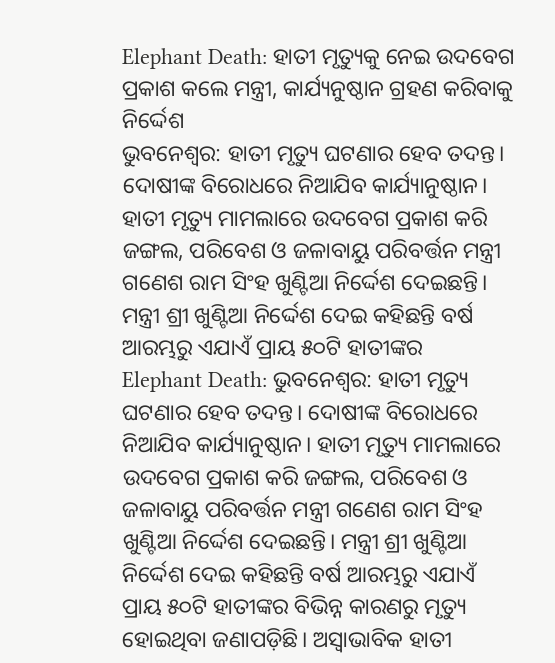Elephant Death: ହାତୀ ମୃତ୍ୟୁକୁ ନେଇ ଉଦବେଗ ପ୍ରକାଶ କଲେ ମନ୍ତ୍ରୀ, କାର୍ଯ୍ୟନୁଷ୍ଠାନ ଗ୍ରହଣ କରିବାକୁ ନିର୍ଦ୍ଦେଶ
ଭୁବନେଶ୍ୱର: ହାତୀ ମୃତ୍ୟୁ ଘଟଣାର ହେବ ତଦନ୍ତ। ଦୋଷୀଙ୍କ ବିରୋଧରେ ନିଆଯିବ କାର୍ଯ୍ୟାନୁଷ୍ଠାନ। ହାତୀ ମୃତ୍ୟୁ ମାମଲାରେ ଉଦବେଗ ପ୍ରକାଶ କରି ଜଙ୍ଗଲ, ପରିବେଶ ଓ ଜଳାବାୟୁ ପରିବର୍ତ୍ତନ ମନ୍ତ୍ରୀ ଗଣେଶ ରାମ ସିଂହ ଖୁଣ୍ଟିଆ ନିର୍ଦ୍ଦେଶ ଦେଇଛନ୍ତି। ମନ୍ତ୍ରୀ ଶ୍ରୀ ଖୁଣ୍ଟିଆ ନିର୍ଦ୍ଦେଶ ଦେଇ କହିଛନ୍ତି ବର୍ଷ ଆରମ୍ଭରୁ ଏଯାଏଁ ପ୍ରାୟ ୫୦ଟି ହାତୀଙ୍କର
Elephant Death: ଭୁବନେଶ୍ୱର: ହାତୀ ମୃତ୍ୟୁ ଘଟଣାର ହେବ ତଦନ୍ତ। ଦୋଷୀଙ୍କ ବିରୋଧରେ ନିଆଯିବ କାର୍ଯ୍ୟାନୁଷ୍ଠାନ। ହାତୀ ମୃତ୍ୟୁ ମାମଲାରେ ଉଦବେଗ ପ୍ରକାଶ କରି ଜଙ୍ଗଲ, ପରିବେଶ ଓ ଜଳାବାୟୁ ପରିବର୍ତ୍ତନ ମନ୍ତ୍ରୀ ଗଣେଶ ରାମ ସିଂହ ଖୁଣ୍ଟିଆ ନିର୍ଦ୍ଦେଶ ଦେଇଛନ୍ତି। ମନ୍ତ୍ରୀ ଶ୍ରୀ ଖୁଣ୍ଟିଆ ନିର୍ଦ୍ଦେଶ ଦେଇ କହିଛନ୍ତି ବର୍ଷ ଆରମ୍ଭରୁ ଏଯାଏଁ ପ୍ରାୟ ୫୦ଟି ହାତୀଙ୍କର ବିଭିନ୍ନ କାରଣରୁ ମୃତ୍ୟୁ ହୋଇଥିବା ଜଣାପଡ଼ିଛି। ଅସ୍ୱାଭାବିକ ହାତୀ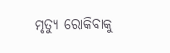ମୃତ୍ୟୁ ରୋକିବାକୁ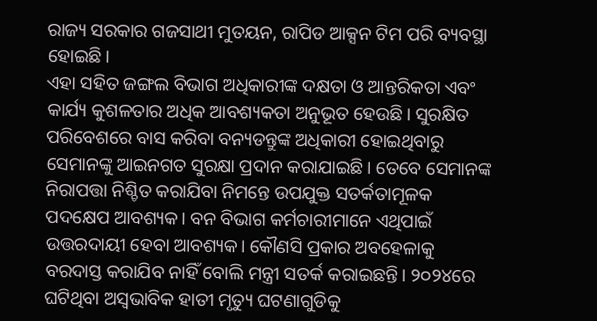ରାଜ୍ୟ ସରକାର ଗଜସାଥୀ ମୁତୟନ, ରାପିଡ ଆକ୍ସନ ଟିମ ପରି ବ୍ୟବସ୍ଥା ହୋଇଛି।
ଏହା ସହିତ ଜଙ୍ଗଲ ବିଭାଗ ଅଧିକାରୀଙ୍କ ଦକ୍ଷତା ଓ ଆନ୍ତରିକତା ଏବଂ କାର୍ଯ୍ୟ କୁଶଳତାର ଅଧିକ ଆବଶ୍ୟକତା ଅନୁଭୂତ ହେଉଛି। ସୁରକ୍ଷିତ ପରିବେଶରେ ବାସ କରିବା ବନ୍ୟଡନ୍ତୁଙ୍କ ଅଧିକାରୀ ହୋଇଥିବାରୁ ସେମାନଙ୍କୁ ଆଇନଗତ ସୁରକ୍ଷା ପ୍ରଦାନ କରାଯାଇଛି। ତେବେ ସେମାନଙ୍କ ନିରାପତ୍ତା ନିଶ୍ଚିତ କରାଯିବା ନିମନ୍ତେ ଉପଯୁକ୍ତ ସତର୍କତାମୂଳକ ପଦକ୍ଷେପ ଆବଶ୍ୟକ। ବନ ବିଭାଗ କର୍ମଚାରୀମାନେ ଏଥିପାଇଁ ଉତ୍ତରଦାୟୀ ହେବା ଆବଶ୍ୟକ। କୌଣସି ପ୍ରକାର ଅବହେଳାକୁ ବରଦାସ୍ତ କରାଯିବ ନାହିଁ ବୋଲି ମନ୍ତ୍ରୀ ସତର୍କ କରାଇଛନ୍ତି। ୨୦୨୪ରେ ଘଟିଥିବା ଅସ୍ୱଭାବିକ ହାତୀ ମୃତ୍ୟୁ ଘଟଣାଗୁଡିକୁ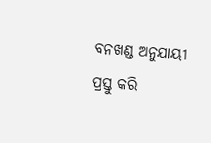ବନଖଣ୍ଡ ଅନୁଯାୟୀ ପ୍ରସ୍ତୁ କରି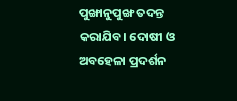ପୁଙ୍ଖାନୁପୁଙ୍ଖ ତଦନ୍ତ କରାଯିବ। ଦୋଷୀ ଓ ଅବହେଳା ପ୍ରଦର୍ଶନ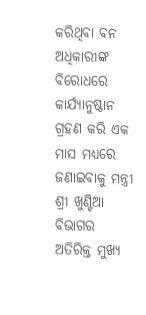କରିଥିବା ବନ ଅଧିକାରୀଙ୍କ ବିରୋଧରେ କାର୍ଯ୍ୟାନୁଷ୍ଠାନ ଗ୍ରହଣ କରି ଏକ ମାସ ମଧ୍ୟରେ ଜଣାଇବାକୁ ମନ୍ତ୍ରୀ ଶ୍ରୀ ଖୁଣ୍ଟିଆ ବିଭାଗର ଅତିରିକ୍ତ ମୁଖ୍ୟ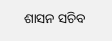ଶାସନ ସଚିବ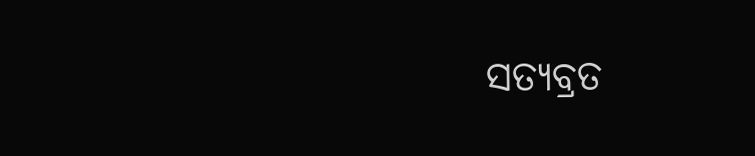ସତ୍ୟବ୍ରତ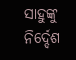ସାହୁଙ୍କୁ ନିର୍ଦ୍ଦେଶ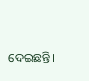ଦେଇଛନ୍ତି।